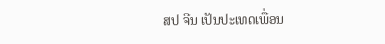ສປ ຈີນ ເປັນປະເທດເພື່ອນ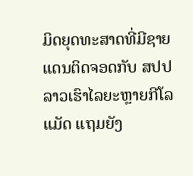ມິດຍຸດທະສາດທີ່ມີຊາຍແດນຕິດຈອດກັບ ສປປ ລາວເຮົາໄລຍະຫຼາຍກີໂລແມັດ ແຖມຍັງ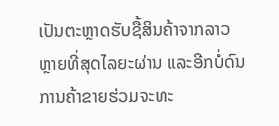ເປັນຕະຫຼາດຮັບຊື້ສິນຄ້າຈາກລາວຫຼາຍທີ່ສຸດໄລຍະຜ່ານ ແລະອີກບໍ່ດົນການຄ້າຂາຍຮ່ວມຈະທະ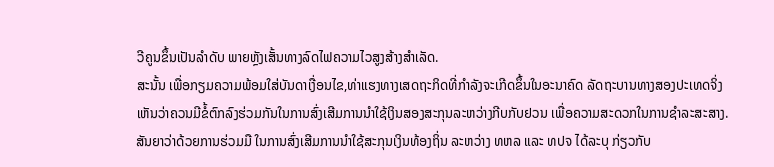ວີຄູນຂຶ້ນເປັນລຳດັບ ພາຍຫຼັງເສັ້ນທາງລົດໄຟຄວາມໄວສູງສ້າງສຳເລັດ.
ສະນັ້ນ ເພື່ອກຽມຄວາມພ້ອມໃສ່ບັນດາເງື່ອນໄຂ,ທ່າແຮງທາງເສດຖະກິດທີ່ກຳລັງຈະເກີດຂຶ້ນໃນອະນາຄົດ ລັດຖະບານທາງສອງປະເທດຈິ່ງເຫັນວ່າຄວນມີຂໍ້ຕົກລົງຮ່ວມກັນໃນການສົ່ງເສີມການນຳໃຊ້ເງິນສອງສະກຸນລະຫວ່າງກີບກັບຢວນ ເພື່ອຄວາມສະດວກໃນການຊຳລະສະສາງ.
ສັນຍາວ່າດ້ວຍການຮ່ວມມື ໃນການສົ່ງເສີມການນໍາໃຊ້ສະກຸນເງິນທ້ອງຖິ່ນ ລະຫວ່າງ ທຫລ ແລະ ທປຈ ໄດ້ລະບຸ ກ່ຽວກັບ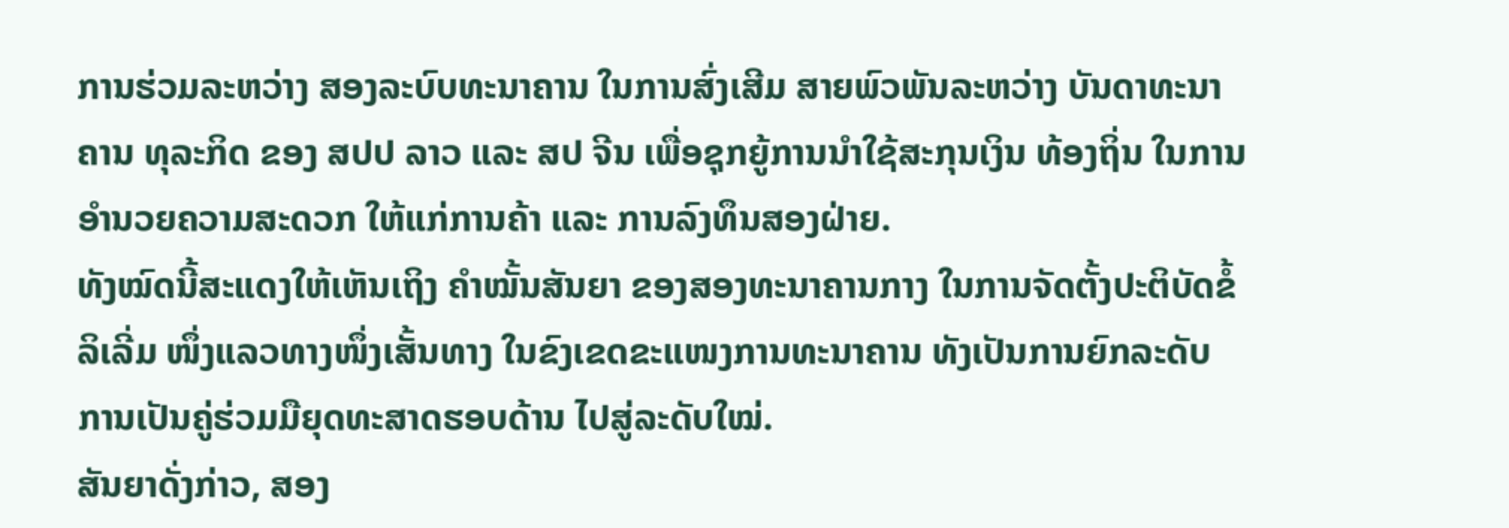ການຮ່ວມລະຫວ່າງ ສອງລະບົບທະນາຄານ ໃນການສົ່ງເສີມ ສາຍພົວພັນລະຫວ່າງ ບັນດາທະນາຄານ ທຸລະກິດ ຂອງ ສປປ ລາວ ແລະ ສປ ຈີນ ເພື່ອຊຸກຍູ້ການນໍາໃຊ້ສະກຸນເງິນ ທ້ອງຖິ່ນ ໃນການອໍານວຍຄວາມສະດວກ ໃຫ້ແກ່ການຄ້າ ແລະ ການລົງທຶນສອງຝ່າຍ.
ທັງໝົດນີ້ສະແດງໃຫ້ເຫັນເຖິງ ຄໍາໝັ້ນສັນຍາ ຂອງສອງທະນາຄານກາງ ໃນການຈັດຕັ້ງປະຕິບັດຂໍ້ລິເລີ່ມ ໜຶ່ງແລວທາງໜຶ່ງເສັ້ນທາງ ໃນຂົງເຂດຂະແໜງການທະນາຄານ ທັງເປັນການຍົກລະດັບ ການເປັນຄູ່ຮ່ວມມືຍຸດທະສາດຮອບດ້ານ ໄປສູ່ລະດັບໃໝ່.
ສັນຍາດັ່ງກ່າວ, ສອງ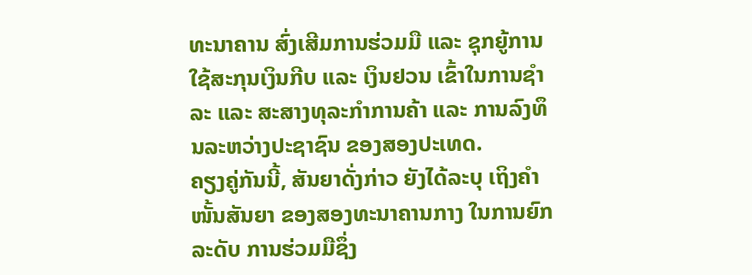ທະນາຄານ ສົ່ງເສີມການຮ່ວມມື ແລະ ຊຸກຍູ້ການໃຊ້ສະກຸນເງິນກີບ ແລະ ເງິນຢວນ ເຂົ້າໃນການຊໍາລະ ແລະ ສະສາງທຸລະກໍາການຄ້າ ແລະ ການລົງທຶນລະຫວ່າງປະຊາຊົນ ຂອງສອງປະເທດ.
ຄຽງຄູ່ກັນນີ້, ສັນຍາດັ່ງກ່າວ ຍັງໄດ້ລະບຸ ເຖິງຄໍາໜັ້ນສັນຍາ ຂອງສອງທະນາຄານກາງ ໃນການຍົກລະດັບ ການຮ່ວມມືຊຶ່ງ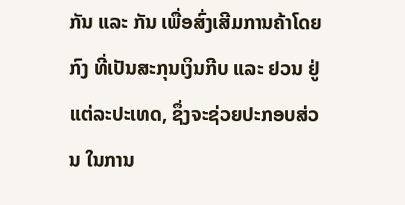ກັນ ແລະ ກັນ ເພື່ອສົ່ງເສີມການຄ້າໂດຍກົງ ທີ່ເປັນສະກຸນເງິນກີບ ແລະ ຢວນ ຢູ່ແຕ່ລະປະເທດ, ຊຶ່ງຈະຊ່ວຍປະກອບສ່ວນ ໃນການ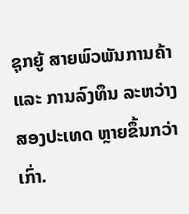ຊຸກຍູ້ ສາຍພົວພັນການຄ້າ ແລະ ການລົງທຶນ ລະຫວ່າງ ສອງປະເທດ ຫຼາຍຂຶ້ນກວ່າເກົ່າ.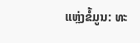ແຫຼ່ງຂໍ້ມູນ: ທະ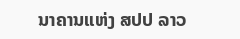ນາຄານແຫ່ງ ສປປ ລາວ